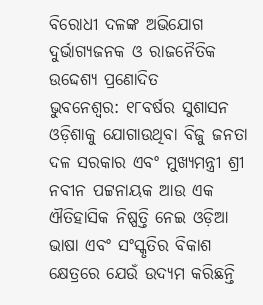ବିରୋଧୀ ଦଳଙ୍କ ଅଭିଯୋଗ ଦୁର୍ଭାଗ୍ୟଜନକ ଓ ରାଜନୈତିକ ଉଦ୍ଦେଶ୍ୟ ପ୍ରଣୋଦିତ
ଭୁବନେଶ୍ୱର: ୧୮ବର୍ଷର ସୁଶାସନ ଓଡ଼ିଶାକୁ ଯୋଗାଉଥିବା ବିଜୁ ଜନତା ଦଳ ସରକାର ଏବଂ ମୁଖ୍ୟମନ୍ତ୍ରୀ ଶ୍ରୀ ନବୀନ ପଟ୍ଟନାୟକ ଆଉ ଏକ ଐତିହାସିକ ନିଷ୍ପତ୍ତି ନେଇ ଓଡ଼ିଆ ଭାଷା ଏବଂ ସଂସ୍କୃତିର ବିକାଶ କ୍ଷେତ୍ରରେ ଯେଉଁ ଉଦ୍ୟମ କରିଛନ୍ତି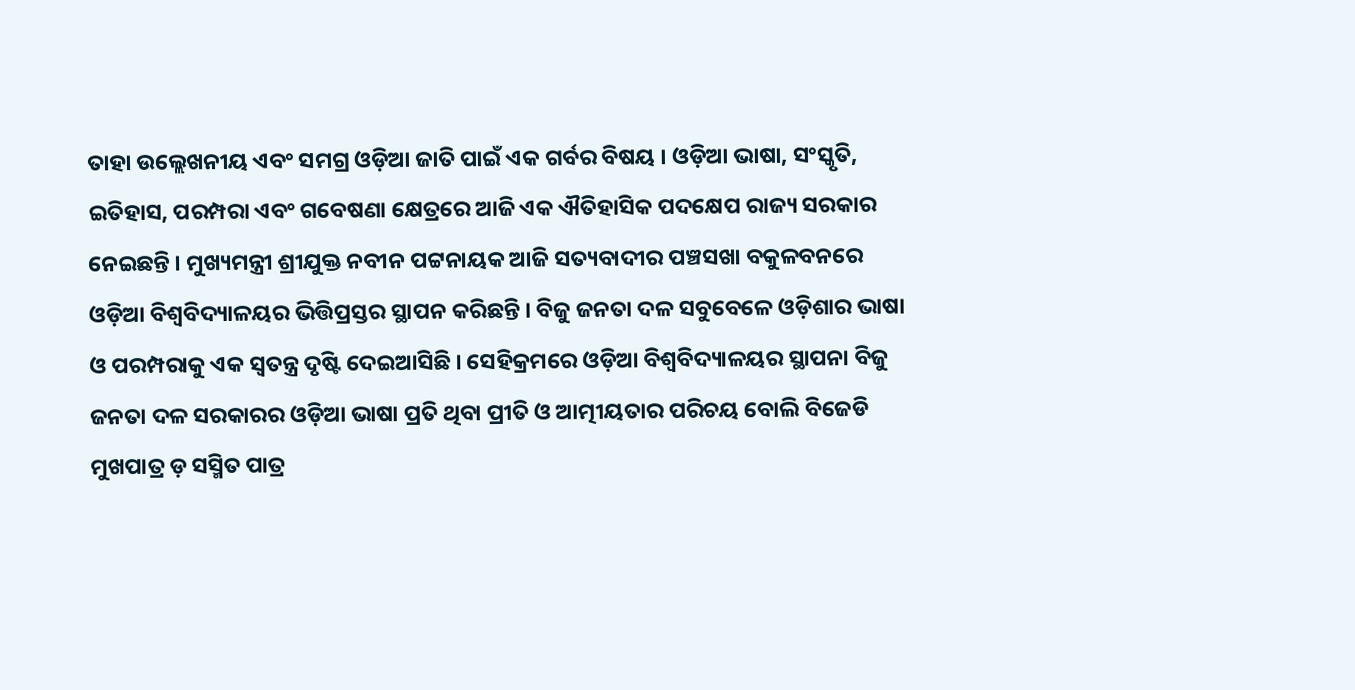ତାହା ଉଲ୍ଲେଖନୀୟ ଏବଂ ସମଗ୍ର ଓଡ଼ିଆ ଜାତି ପାଇଁ ଏକ ଗର୍ବର ବିଷୟ । ଓଡ଼ିଆ ଭାଷା, ସଂସ୍କୃତି, ଇତିହାସ, ପରମ୍ପରା ଏବଂ ଗବେଷଣା କ୍ଷେତ୍ରରେ ଆଜି ଏକ ଐତିହାସିକ ପଦକ୍ଷେପ ରାଜ୍ୟ ସରକାର ନେଇଛନ୍ତି । ମୁଖ୍ୟମନ୍ତ୍ରୀ ଶ୍ରୀଯୁକ୍ତ ନବୀନ ପଟ୍ଟନାୟକ ଆଜି ସତ୍ୟବାଦୀର ପଞ୍ଚସଖା ବକୁଳବନରେ ଓଡ଼ିଆ ବିଶ୍ୱବିଦ୍ୟାଳୟର ଭିତ୍ତିପ୍ରସ୍ତର ସ୍ଥାପନ କରିଛନ୍ତି । ବିଜୁ ଜନତା ଦଳ ସବୁବେଳେ ଓଡ଼ିଶାର ଭାଷା ଓ ପରମ୍ପରାକୁ ଏକ ସ୍ୱତନ୍ତ୍ର ଦୃଷ୍ଟି ଦେଇଆସିଛି । ସେହିକ୍ରମରେ ଓଡ଼ିଆ ବିଶ୍ୱବିଦ୍ୟାଳୟର ସ୍ଥାପନା ବିଜୁ ଜନତା ଦଳ ସରକାରର ଓଡ଼ିଆ ଭାଷା ପ୍ରତି ଥିବା ପ୍ରୀତି ଓ ଆତ୍ମୀୟତାର ପରିଚୟ ବୋଲି ବିଜେଡି ମୁଖପାତ୍ର ଡ଼ ସସ୍ମିତ ପାତ୍ର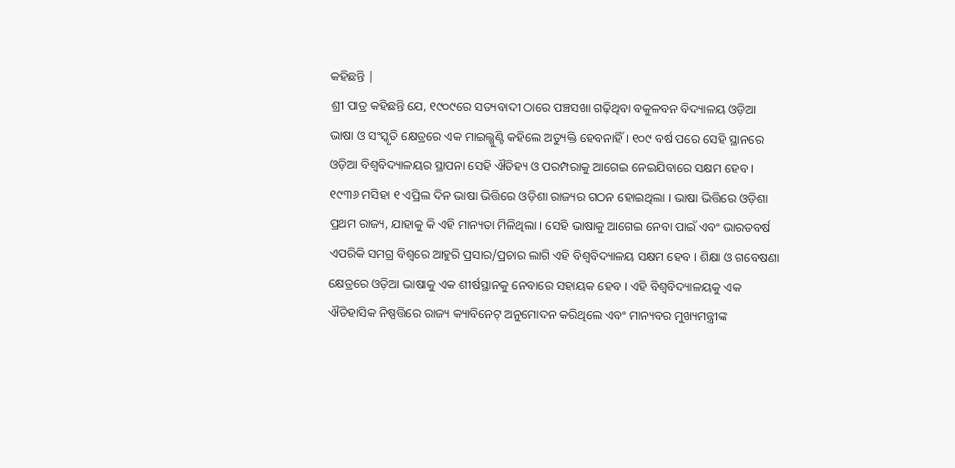କହିଛନ୍ତି |
ଶ୍ରୀ ପାତ୍ର କହିଛନ୍ତି ଯେ, ୧୯୦୯ରେ ସତ୍ୟବାଦୀ ଠାରେ ପଞ୍ଚସଖା ଗଢ଼ିଥିବା ବକୁଳବନ ବିଦ୍ୟାଳୟ ଓଡ଼ିଆ ଭାଷା ଓ ସଂସ୍କୃତି କ୍ଷେତ୍ରରେ ଏକ ମାଇଲ୍ଖୁଣ୍ଟି କହିଲେ ଅତ୍ୟୁକ୍ତି ହେବନାହିଁ । ୧୦୯ ବର୍ଷ ପରେ ସେହି ସ୍ଥାନରେ ଓଡ଼ିଆ ବିଶ୍ୱବିଦ୍ୟାଳୟର ସ୍ଥାପନା ସେହି ଐତିହ୍ୟ ଓ ପରମ୍ପରାକୁ ଆଗେଇ ନେଇଯିବାରେ ସକ୍ଷମ ହେବ । ୧୯୩୬ ମସିହା ୧ ଏପ୍ରିଲ ଦିନ ଭାଷା ଭିତ୍ତିରେ ଓଡ଼ିଶା ରାଜ୍ୟର ଗଠନ ହୋଇଥିଲା । ଭାଷା ଭିତ୍ତିରେ ଓଡ଼ିଶା ପ୍ରଥମ ରାଜ୍ୟ, ଯାହାକୁ କି ଏହି ମାନ୍ୟତା ମିଳିଥିଲା । ସେହି ଭାଷାକୁ ଆଗେଇ ନେବା ପାଇଁ ଏବଂ ଭାରତବର୍ଷ ଏପରିକି ସମଗ୍ର ବିଶ୍ୱରେ ଆହୁରି ପ୍ରସାର/ପ୍ରଚାର ଲାଗି ଏହି ବିଶ୍ୱବିଦ୍ୟାଳୟ ସକ୍ଷମ ହେବ । ଶିକ୍ଷା ଓ ଗବେଷଣା କ୍ଷେତ୍ରରେ ଓଡ଼ିଆ ଭାଷାକୁ ଏକ ଶୀର୍ଷସ୍ଥାନକୁ ନେବାରେ ସହାୟକ ହେବ । ଏହି ବିଶ୍ୱବିଦ୍ୟାଳୟକୁ ଏକ ଐତିହାସିକ ନିଷ୍ପତ୍ତିରେ ରାଜ୍ୟ କ୍ୟାବିନେଟ୍ ଅନୁମୋଦନ କରିଥିଲେ ଏବଂ ମାନ୍ୟବର ମୁଖ୍ୟମନ୍ତ୍ରୀଙ୍କ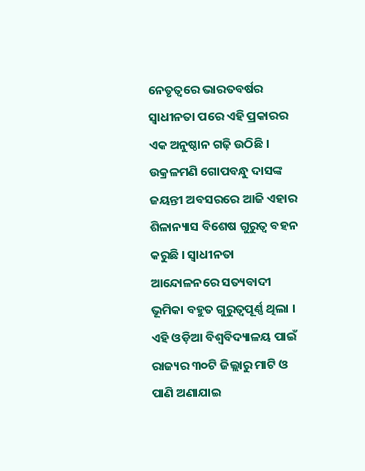ନେତୃତ୍ୱରେ ଭାରତବର୍ଷର ସ୍ୱାଧୀନତା ପରେ ଏହି ପ୍ରକାରର ଏକ ଅନୁଷ୍ଠାନ ଗଢ଼ି ଉଠିଛି । ଉକ୍ରଳମଣି ଗୋପବନ୍ଧୁ ଦାସଙ୍କ ଜୟନ୍ତୀ ଅବସରରେ ଆଜି ଏହାର ଶିଳାନ୍ୟାସ ବିଶେଷ ଗୁରୁତ୍ୱ ବହନ କରୁଛି । ସ୍ୱାଧୀନତା ଆନ୍ଦୋଳନରେ ସତ୍ୟବାଦୀ ଭୂମିକା ବହୁତ ଗୁରୁତ୍ୱପୂର୍ଣ୍ଣ ଥିଲା । ଏହି ଓଡ଼ିଆ ବିଶ୍ୱବିଦ୍ୟାଳୟ ପାଇଁ ରାଜ୍ୟର ୩୦ଟି ଜିଲ୍ଲାରୁ ମାଟି ଓ ପାଣି ଅଣାଯାଇ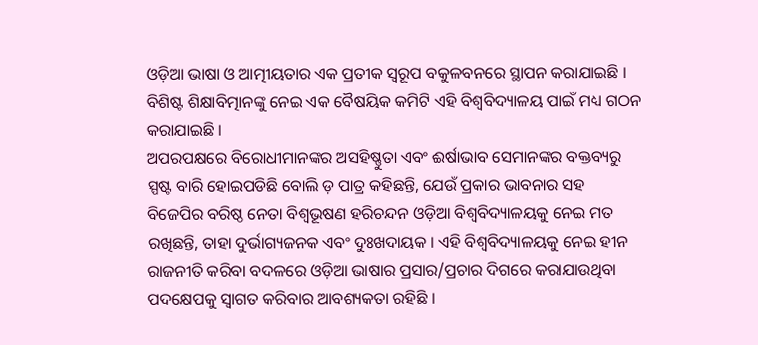ଓଡ଼ିଆ ଭାଷା ଓ ଆତ୍ମୀୟତାର ଏକ ପ୍ରତୀକ ସ୍ୱରୂପ ବକୁଳବନରେ ସ୍ଥାପନ କରାଯାଇଛି । ବିଶିଷ୍ଟ ଶିକ୍ଷାବିତ୍ମାନଙ୍କୁ ନେଇ ଏକ ବୈଷୟିକ କମିଟି ଏହି ବିଶ୍ୱବିଦ୍ୟାଳୟ ପାଇଁ ମଧ୍ୟ ଗଠନ କରାଯାଇଛି ।
ଅପରପକ୍ଷରେ ବିରୋଧୀମାନଙ୍କର ଅସହିଷ୍ଣୁତା ଏବଂ ଈର୍ଷାଭାବ ସେମାନଙ୍କର ବକ୍ତବ୍ୟରୁ ସ୍ପଷ୍ଟ ବାରି ହୋଇପଡିଛି ବୋଲି ଡ଼ ପାତ୍ର କହିଛନ୍ତି, ଯେଉଁ ପ୍ରକାର ଭାବନାର ସହ ବିଜେପିର ବରିଷ୍ଠ ନେତା ବିଶ୍ୱଭୂଷଣ ହରିଚନ୍ଦନ ଓଡ଼ିଆ ବିଶ୍ୱବିଦ୍ୟାଳୟକୁ ନେଇ ମତ ରଖିଛନ୍ତି, ତାହା ଦୁର୍ଭାଗ୍ୟଜନକ ଏବଂ ଦୁଃଖଦାୟକ । ଏହି ବିଶ୍ୱବିଦ୍ୟାଳୟକୁ ନେଇ ହୀନ ରାଜନୀତି କରିବା ବଦଳରେ ଓଡ଼ିଆ ଭାଷାର ପ୍ରସାର/ପ୍ରଚାର ଦିଗରେ କରାଯାଉଥିବା ପଦକ୍ଷେପକୁ ସ୍ୱାଗତ କରିବାର ଆବଶ୍ୟକତା ରହିଛି ।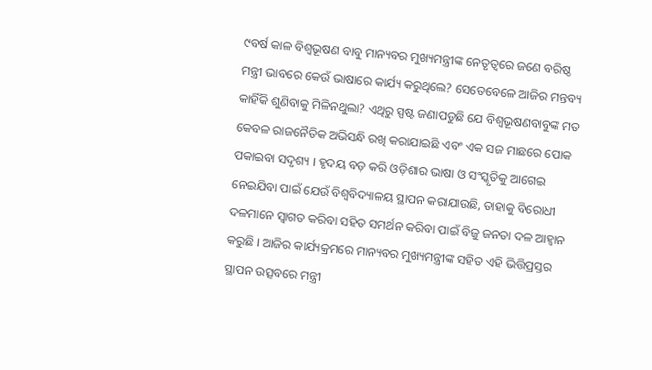୯ବର୍ଷ କାଳ ବିଶ୍ୱଭୂଷଣ ବାବୁ ମାନ୍ୟବର ମୁଖ୍ୟମନ୍ତ୍ରୀଙ୍କ ନେତୃତ୍ୱରେ ଜଣେ ବରିଷ୍ଠ ମନ୍ତ୍ରୀ ଭାବରେ କେଉଁ ଭାଷାରେ କାର୍ଯ୍ୟ କରୁଥିଲେ? ସେତେବେଳେ ଆଜିର ମନ୍ତବ୍ୟ କାହିଁକି ଶୁଣିବାକୁ ମିଳିନଥୁଲା? ଏଥିରୁ ସ୍ପଷ୍ଟ ଜଣାପଡୁଛି ଯେ ବିଶ୍ୱଭୂଷଣବାବୁଙ୍କ ମତ କେବଳ ରାଜନୈତିକ ଅଭିସନ୍ଧି ରଖି କରାଯାଇଛି ଏବଂ ଏକ ସଜ ମାଛରେ ପୋକ ପକାଇବା ସଦୃଶ୍ୟ । ହୃଦୟ ବଡ଼ କରି ଓଡ଼ିଶାର ଭାଷା ଓ ସଂସ୍କୃତିକୁ ଆଗେଇ ନେଇଯିବା ପାଇଁ ଯେଉଁ ବିଶ୍ୱବିଦ୍ୟାଳୟ ସ୍ଥାପନ କରାଯାଉଛି, ତାହାକୁ ବିରୋଧୀ ଦଳମାନେ ସ୍ୱାଗତ କରିବା ସହିତ ସମର୍ଥନ କରିବା ପାଇଁ ବିଜୁ ଜନତା ଦଳ ଆହ୍ୱାନ କରୁଛି । ଆଜିର କାର୍ଯ୍ୟକ୍ରମରେ ମାନ୍ୟବର ମୁଖ୍ୟମନ୍ତ୍ରୀଙ୍କ ସହିତ ଏହି ଭିତ୍ତିପ୍ରସ୍ତର ସ୍ଥାପନ ଉତ୍ସବରେ ମନ୍ତ୍ରୀ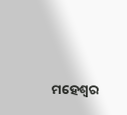ମହେଶ୍ୱର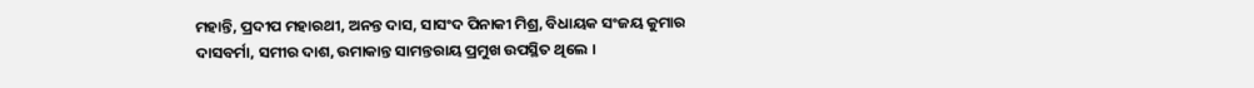ମହାନ୍ତି, ପ୍ରଦୀପ ମହାରଥୀ, ଅନନ୍ତ ଦାସ, ସାସଂଦ ପିନାକୀ ମିଶ୍ର, ବିଧାୟକ ସଂଜୟ କୁମାର ଦାସବର୍ମା, ସମୀର ଦାଶ, ଉମାକାନ୍ତ ସାମନ୍ତରାୟ ପ୍ରମୁଖ ଉପସ୍ଥିତ ଥିଲେ ।